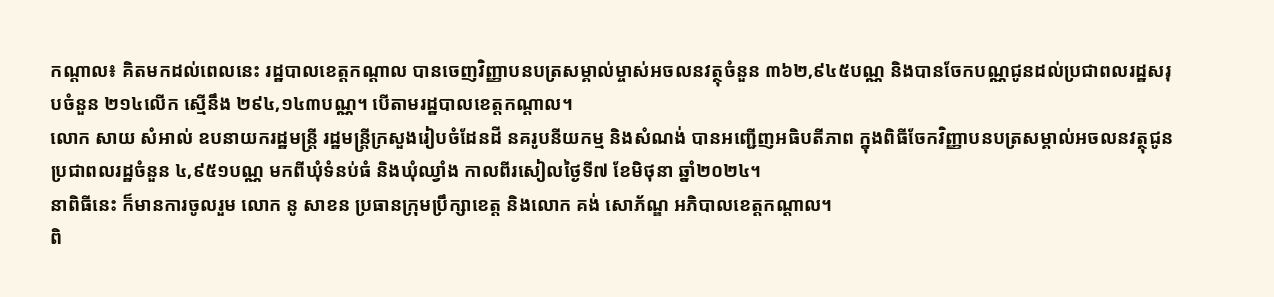កណ្ដាល៖ គិតមកដល់ពេលនេះ រដ្ឋបាលខេត្តកណ្ដាល បានចេញវិញ្ញាបនបត្រសម្គាល់ម្ចាស់អចលនវត្ថុចំនួន ៣៦២,៩៤៥បណ្ណ និងបានចែកបណ្ណជូនដល់ប្រជាពលរដ្ឋសរុបចំនួន ២១៤លើក ស្មើនឹង ២៩៤,១៤៣បណ្ណ។ បើតាមរដ្ឋបាលខេត្តកណ្ដាល។
លោក សាយ សំអាល់ ឧបនាយករដ្ឋមន្ត្រី រដ្ឋមន្ត្រីក្រសួងរៀបចំដែនដី នគរូបនីយកម្ម និងសំណង់ បានអញ្ជើញអធិបតីភាព ក្នុងពិធីចែកវិញ្ញាបនបត្រសម្គាល់អចលនវត្ថុជូនប្រជាពលរដ្ឋចំនួន ៤,៩៥១បណ្ណ មកពីឃុំទំនប់ធំ និងឃុំឈ្វាំង កាលពីរសៀលថ្ងៃទី៧ ខែមិថុនា ឆ្នាំ២០២៤។
នាពិធីនេះ ក៏មានការចូលរួម លោក នូ សាខន ប្រធានក្រុមប្រឹក្សាខេត្ត និងលោក គង់ សោភ័ណ្ឌ អភិបាលខេត្តកណ្តាល។
ពិ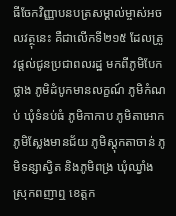ធីចែកវិញ្ញាបនបត្រសម្គាល់ម្ចាស់អចលវត្ថុនេះ គឺជាលើកទី២១៥ ដែលត្រូវផ្តល់ជូនប្រជាពលរដ្ឋ មកពីភូមិបែកថ្លាង ភូមិដំបូកមានលក្ខណ៍ ភូមិកំណប់ ឃុំទំនប់ធំ ភូមិកាកាប ភូមិតាអោក ភូមិស្លែងមានជ័យ ភូមិស្ដុកតាចាន់ ភូមិទន្សាស្វិត និងភូមិពង្រ ឃុំឈ្វាំង ស្រុកពញាឮ ខេត្តក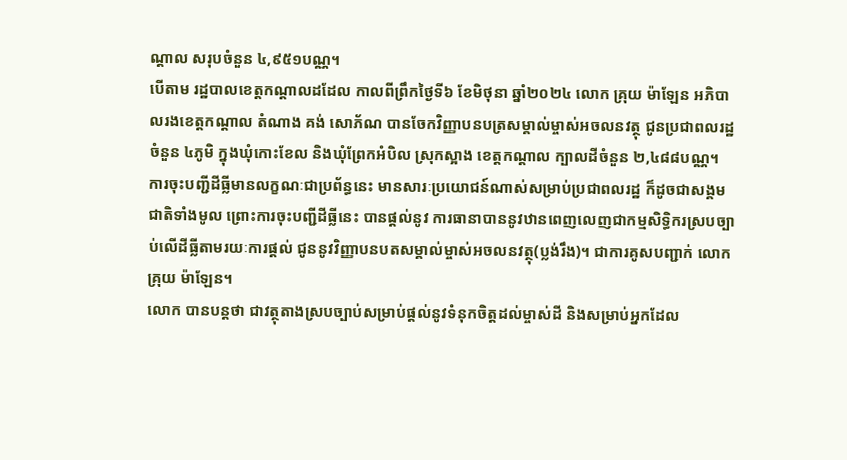ណ្ដាល សរុបចំនួន ៤,៩៥១បណ្ណ។
បើតាម រដ្ឋបាលខេត្តកណ្ដាលដដែល កាលពីព្រឹកថ្ងៃទី៦ ខែមិថុនា ឆ្នាំ២០២៤ លោក គ្រុយ ម៉ាឡែន អភិបាលរងខេត្តកណ្ដាល តំណាង គង់ សោភ័ណ បានចែកវិញ្ញាបនបត្រសម្គាល់ម្ចាស់អចលនវត្ថុ ជូនប្រជាពលរដ្ឋចំនួន ៤ភូមិ ក្នុងឃុំកោះខែល និងឃុំព្រែកអំបិល ស្រុកស្អាង ខេត្តកណ្តាល ក្បាលដីចំនួន ២,៤៨៨បណ្ណ។
ការចុះបញ្ជីដីធ្លីមានលក្ខណៈជាប្រព័ន្ធនេះ មានសារៈប្រយោជន៍ណាស់សម្រាប់ប្រជាពលរដ្ឋ ក៏ដូចជាសង្គមជាតិទាំងមូល ព្រោះការចុះបញ្ជីដីធ្លីនេះ បានផ្តល់នូវ ការធានាបាននូវឋានពេញលេញជាកម្មសិទ្ធិករស្របច្បាប់លើដីធ្លីតាមរយៈការផ្តល់ ជូននូវវិញ្ញាបនបតសម្គាល់ម្ចាស់អចលនវត្ថុ(ប្លង់រឹង)។ ជាការគូសបញ្ជាក់ លោក គ្រុយ ម៉ាឡែន។
លោក បានបន្តថា ជាវត្ថុតាងស្របច្បាប់សម្រាប់ផ្ដល់នូវទំនុកចិត្តដល់ម្ចាស់ដី និងសម្រាប់អ្នកដែល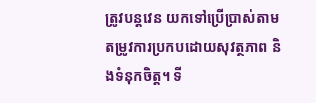ត្រូវបន្តវេន យកទៅប្រើប្រាស់តាមតម្រូវការប្រកបដោយសុវត្ថភាព និងទំនុកចិត្ត។ ទី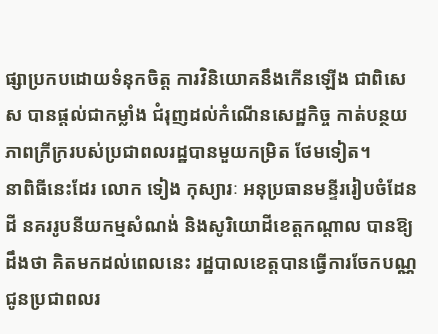ផ្សាប្រកបដោយទំនុកចិត្ត ការវិនិយោគនឹងកើនឡើង ជាពិសេស បានផ្ដល់ជាកម្លាំង ជំរុញដល់កំណើនសេដ្ឋកិច្ច កាត់បន្ថយភាពក្រីក្ររបស់ប្រជាពលរដ្ឋបានមួយកម្រិត ថែមទៀត។
នាពិធីនេះដែរ លោក ទៀង កុស្យារៈ អនុប្រធានមន្ទីររៀបចំដែនដី នគររូបនីយកម្មសំណង់ និងសូរិយោដីខេត្តកណ្ដាល បានឱ្យដឹងថា គិតមកដល់ពេលនេះ រដ្ឋបាលខេត្តបានធ្វើការចែកបណ្ណជូនប្រជាពលរ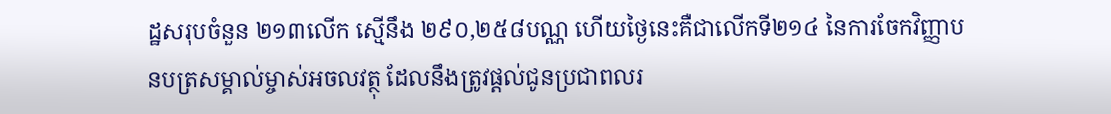ដ្ឋសរុបចំនួន ២១៣លើក ស្មើនឹង ២៩០,២៥៨បណ្ណ ហើយថ្ងៃនេះគឺជាលើកទី២១៤ នៃការចែកវិញ្ញាបនបត្រសម្គាល់ម្ចាស់អចលវត្ថុ ដែលនឹងត្រូវផ្តល់ជូនប្រជាពលរ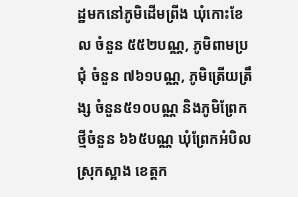ដ្ឋមកនៅភូមិដើមព្រីង ឃុំកោះខែល ចំនួន ៥៥២បណ្ណ, ភូមិពាមប្រជុំ ចំនួន ៧៦១បណ្ណ, ភូមិត្រើយត្រឹង្ស ចំនួន៥១០បណ្ណ និងភូមិព្រែកថ្មីចំនួន ៦៦៥បណ្ណ ឃុំព្រែកអំបិល ស្រុកស្អាង ខេត្តក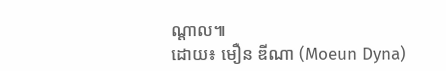ណ្តាល៕
ដោយ៖ មឿន ឌីណា (Moeun Dyna)